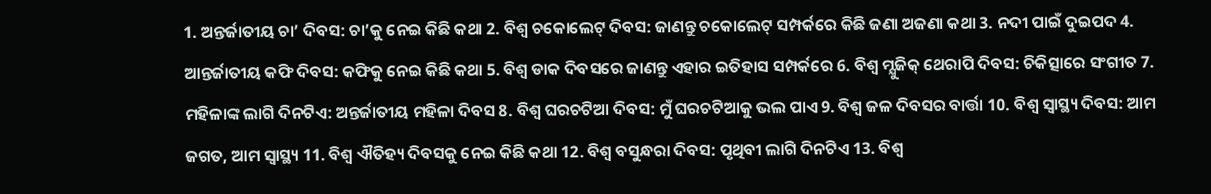1. ଅନ୍ତର୍ଜାତୀୟ ଚା’ ଦିବସ: ଚା’କୁ ନେଇ କିଛି କଥା 2. ବିଶ୍ଵ ଚକୋଲେଟ୍‌ ଦିବସ: ଜାଣନ୍ତୁ ଚକୋଲେଟ୍‌ ସମ୍ପର୍କରେ କିଛି ଜଣା ଅଜଣା କଥା 3. ନଦୀ ପାଇଁ ଦୁଇପଦ 4. ଆନ୍ତର୍ଜାତୀୟ କଫି ଦିବସ: କଫିକୁ ନେଇ କିଛି କଥା 5. ବିଶ୍ୱ ଡାକ ଦିବସରେ ଜାଣନ୍ତୁ ଏହାର ଇତିହାସ ସମ୍ପର୍କରେ 6. ବିଶ୍ୱ ମ୍ଯୁଜିକ୍ ଥେରାପି ଦିବସ: ଚିକିତ୍ସାରେ ସଂଗୀତ 7. ମହିଳାଙ୍କ ଲାଗି ଦିନଟିଏ: ଅନ୍ତର୍ଜାତୀୟ ମହିଳା ଦିବସ 8. ବିଶ୍ୱ ଘରଚଟିଆ ଦିବସ: ମୁଁ ଘରଚଟିଆକୁ ଭଲ ପାଏ 9. ବିଶ୍ୱ ଜଳ ଦିବସର ବାର୍ତ୍ତା 10. ବିଶ୍ୱ ସ୍ୱାସ୍ଥ୍ୟ ଦିବସ: ଆମ ଜଗତ, ଆମ ସ୍ୱାସ୍ଥ୍ୟ 11. ବିଶ୍ୱ ଐତିହ୍ୟ ଦିବସକୁ ନେଇ କିଛି କଥା 12. ବିଶ୍ୱ ବସୁନ୍ଧରା ଦିବସ: ପୃଥିବୀ ଲାଗି ଦିନଟିଏ 13. ବିଶ୍ୱ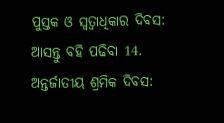ପୁସ୍ତକ ଓ ସ୍ବତ୍ବାଧିକାର ଦିବସ: ଆସନ୍ତୁ ବହି ପଢିବା 14. ଅନ୍ତର୍ଜାତୀୟ ଶ୍ରମିକ ଦିବସ: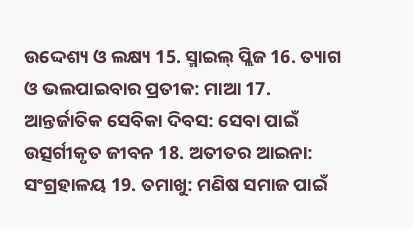ଉଦ୍ଦେଶ୍ୟ ଓ ଲକ୍ଷ୍ୟ 15. ସ୍ମାଇଲ୍ ପ୍ଲିଜ 16. ତ୍ୟାଗ ଓ ଭଲପାଇବାର ପ୍ରତୀକ: ମାଆ 17. ଆନ୍ତର୍ଜାତିକ ସେବିକା ଦିବସ: ସେବା ପାଇଁ ଉତ୍ସର୍ଗୀକୃତ ଜୀବନ 18. ଅତୀତର ଆଇନା: ସଂଗ୍ରହାଳୟ 19. ତମାଖୁ: ମଣିଷ ସମାଜ ପାଇଁ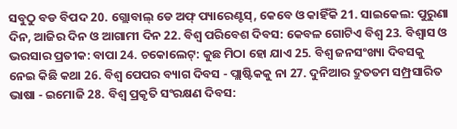ସବୁଠୁ ବଡ ବିପଦ 20. ଗ୍ଲୋବାଲ୍ ଡେ ଅଫ୍ ପ୍ୟାରେଣ୍ଟସ୍, କେବେ ଓ କାହିଁକି 21. ସାଇକେଲ: ପୁରୁଣା ଦିନ, ଆଜିର ଦିନ ଓ ଆଗାମୀ ଦିନ 22. ବିଶ୍ବ ପରିବେଶ ଦିବସ: କେବଳ ଗୋଟିଏ ବିଶ୍ୱ 23. ବିଶ୍ବାସ ଓ ଭରସାର ପ୍ରତୀକ: ବାପା 24. ଚକୋଲେଟ୍‌: କୁଛ ମିଠା ହୋ ଯାଏ 25. ବିଶ୍ୱ ଜନସଂଖ୍ୟା ଦିବସକୁ ନେଇ କିଛି କଥା 26. ବିଶ୍ୱ ପେପର ବ୍ୟାଗ ଦିବସ - ପ୍ଲାଷ୍ଟିକକୁ ନା 27. ଦୁନିଆର ଦ୍ରୁତତମ ସମ୍ପ୍ରସାରିତ ଭାଷା - ଇମୋଜି 28. ବିଶ୍ବ ପ୍ରକୃତି ସଂରକ୍ଷଣ ଦିବସ: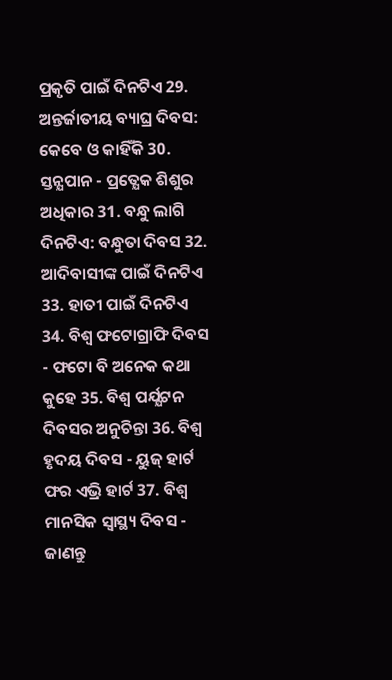ପ୍ରକୃତି ପାଇଁ ଦିନଟିଏ 29. ଅନ୍ତର୍ଜାତୀୟ ବ୍ୟାଘ୍ର ଦିବସ: କେବେ ଓ କାହିଁକି 30. ସ୍ତନ୍ଯପାନ - ପ୍ରତ୍ଯେକ ଶିଶୁର ଅଧିକାର 31. ବନ୍ଧୁ ଲାଗି ଦିନଟିଏ: ବନ୍ଧୁତା ଦିବସ 32. ଆଦିବାସୀଙ୍କ ପାଇଁ ଦିନଟିଏ 33. ହାତୀ ପାଇଁ ଦିନଟିଏ 34. ବିଶ୍ୱ ଫଟୋଗ୍ରାଫି ଦିବସ - ଫଟୋ ବି ଅନେକ କଥା କୁହେ 35. ବିଶ୍ୱ ପର୍ଯ୍ଯଟନ ଦିବସର ଅନୁଚିନ୍ତା 36. ବିଶ୍ୱ ହୃଦୟ ଦିବସ - ୟୁଜ୍ ହାର୍ଟ ଫର ଏଭ୍ରି ହାର୍ଟ 37. ବିଶ୍ୱ ମାନସିକ ସ୍ୱାସ୍ଥ୍ୟ ଦିବସ - ଜାଣନ୍ତୁ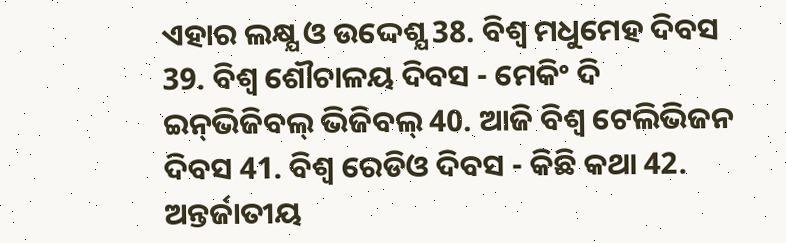ଏହାର ଲକ୍ଷ୍ଯ ଓ ଉଦ୍ଦେଶ୍ଯ 38. ବିଶ୍ୱ ମଧୁମେହ ଦିବସ 39. ବିଶ୍ୱ ଶୌଚାଳୟ ଦିବସ - ମେକିଂ ଦି ଇନ୍‌ଭିଜିବଲ୍ ଭିଜିବଲ୍ 40. ଆଜି ବିଶ୍ୱ ଟେଲିଭିଜନ ଦିବସ 41. ବିଶ୍ବ ରେଡିଓ ଦିବସ - କିଛି କଥା 42. ଅନ୍ତର୍ଜାତୀୟ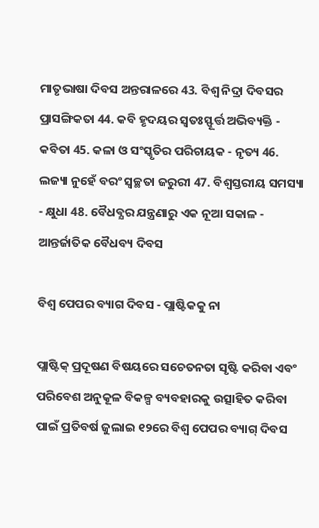ମାତୃଭାଷା ଦିବସ ଅନ୍ତରାଳରେ 43. ବିଶ୍ୱ ନିଦ୍ରା ଦିବସର ପ୍ରାସଙ୍ଗିକତା 44. କବି ହୃଦୟର ସ୍ୱତଃସ୍ଫୂର୍ତ୍ତ ଅଭିବ୍ୟକ୍ତି - କବିତା 45. କଳା ଓ ସଂସ୍କୃତିର ପରିଚାୟକ - ନୃତ୍ୟ 46. ଲଜ୍ୟା ନୁହେଁ ବରଂ ସ୍ୱଚ୍ଛତା ଜରୁରୀ 47. ବିଶ୍ୱସ୍ତରୀୟ ସମସ୍ୟା - କ୍ଷୁଧା 48. ବୈଧବ୍ଯର ଯନ୍ତ୍ରଣାରୁ ଏକ ନୂଆ ସକାଳ - ଆନ୍ତର୍ଜାତିକ ବୈଧବ୍ୟ ଦିବସ

ବିଶ୍ୱ ପେପର ବ୍ୟାଗ ଦିବସ - ପ୍ଲାଷ୍ଟିକକୁ ନା

ପ୍ଲାଷ୍ଟିକ୍ ପ୍ରଦୂଷଣ ବିଷୟରେ ସଚେତନତା ସୃଷ୍ଟି କରିବା ଏବଂ ପରିବେଶ ଅନୁକୂଳ ବିକଳ୍ପ ବ୍ୟବହାରକୁ ଉତ୍ସାହିତ କରିବା ପାଇଁ ପ୍ରତିବର୍ଷ ଜୁଲାଇ ୧୨ରେ ବିଶ୍ୱ ପେପର ବ୍ୟାଗ୍ ଦିବସ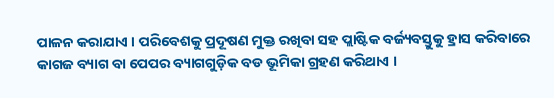ପାଳନ କରାଯାଏ । ପରିବେଶକୁ ପ୍ରଦୂଷଣ ମୁକ୍ତ ରଖିବା ସହ ପ୍ଲାଷ୍ଟିକ ବର୍ଜ୍ୟବସ୍ତୁକୁ ହ୍ରାସ କରିବାରେ କାଗଜ ବ୍ୟାଗ ବା ପେପର ବ୍ୟାଗଗୁଡ଼ିକ ବଡ ଭୂମିକା ଗ୍ରହଣ କରିଥାଏ ।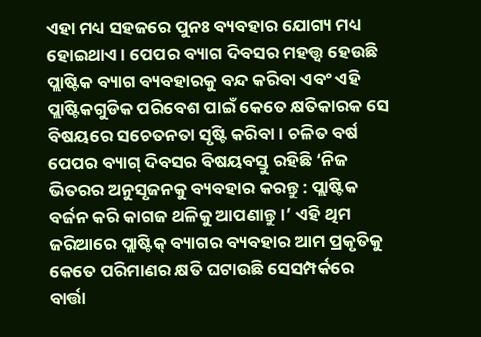ଏହା ମଧ୍ୟ ସହଜରେ ପୁନଃ ବ୍ୟବହାର ଯୋଗ୍ୟ ମଧ୍ୟ ହୋଇଥାଏ । ପେପର ବ୍ୟାଗ ଦିବସର ମହତ୍ତ୍ୱ ହେଉଛି ପ୍ଲାଷ୍ଟିକ ବ୍ୟାଗ ବ୍ୟବହାରକୁ ବନ୍ଦ କରିବା ଏବଂ ଏହି ପ୍ଲାଷ୍ଟିକଗୁଡିକ ପରିବେଶ ପାଇଁ କେତେ କ୍ଷତିକାରକ ସେ ବିଷୟରେ ସଚେତନତା ସୃଷ୍ଟି କରିବା । ଚଳିତ ବର୍ଷ ପେପର ବ୍ୟାଗ୍ ଦିବସର ବିଷୟବସ୍ତୁ ରହିଛି ‘ନିଜ ଭିତରର ଅନୁସୃଜନକୁ ବ୍ୟବହାର କରନ୍ତୁ : ପ୍ଲାଷ୍ଟିକ ବର୍ଜନ କରି କାଗଜ ଥଳିକୁ ଆପଣାନ୍ତୁ।’ ଏହି ଥିମ ଜରିଆରେ ପ୍ଲାଷ୍ଟିକ୍ ବ୍ୟାଗର ବ୍ୟବହାର ଆମ ପ୍ରକୃତିକୁ କେତେ ପରିମାଣର କ୍ଷତି ଘଟାଉଛି ସେସମ୍ପର୍କରେ ବାର୍ତ୍ତା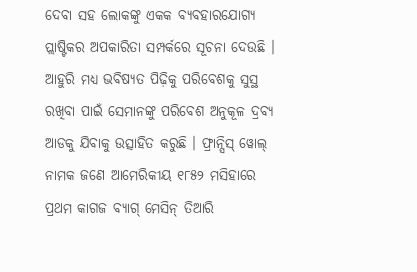ଦେବା ସହ ଲୋକଙ୍କୁ ଏକକ ବ୍ୟବହାରଯୋଗ୍ୟ ପ୍ଲାଷ୍ଟିକର ଅପକାରିତା ସମ୍ପର୍କରେ ସୂଚନା ଦେଉଛି । ଆହୁରି ମଧ୍ୟ ଭବିଷ୍ୟତ ପିଢ଼ିକୁ ପରିବେଶକୁ ସୁସ୍ଥ ରଖିବା ପାଇଁ ସେମାନଙ୍କୁ ପରିବେଶ ଅନୁକୂଳ ଦ୍ରବ୍ୟ ଆଡକୁ ଯିବାକୁ ଉତ୍ସାହିତ କରୁଛି । ଫ୍ରାନ୍ସିସ୍ ୱୋଲ୍ ନାମକ ଜଣେ ଆମେରିକୀୟ ୧୮୫୨ ମସିହାରେ ପ୍ରଥମ କାଗଜ ବ୍ୟାଗ୍ ମେସିନ୍ ତିଆରି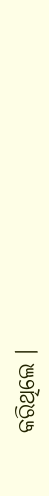କରିଥିଲେ ।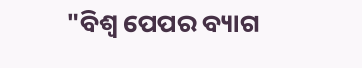"ବିଶ୍ୱ ପେପର ବ୍ୟାଗ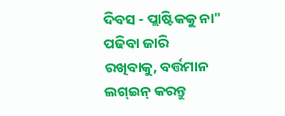ଦିବସ - ପ୍ଲାଷ୍ଟିକକୁ ନା" ପଢିବା ଜାରି ରଖିବାକୁ, ବର୍ତ୍ତମାନ ଲଗ୍ଇନ୍ କରନ୍ତୁ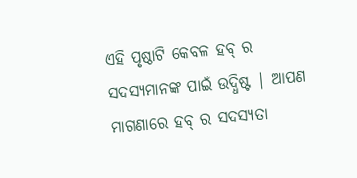ଏହି ପୃଷ୍ଠାଟି କେବଳ ହବ୍ ର ସଦସ୍ୟମାନଙ୍କ ପାଇଁ ଉଦ୍ଧିଷ୍ଟ | ଆପଣ ମାଗଣାରେ ହବ୍ ର ସଦସ୍ୟତା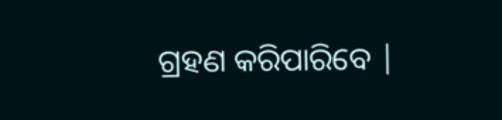ଗ୍ରହଣ କରିପାରିବେ |